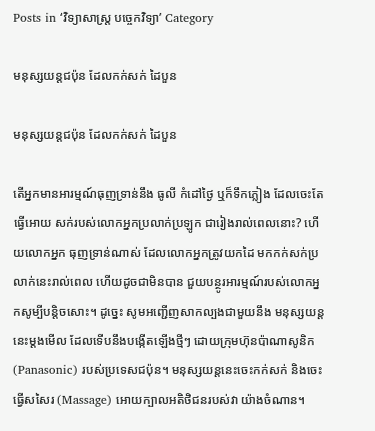Posts in ‘វិទ្យាសាស្ត្រ បច្ចេកវិទ្យា’ Category

មនុស្សយន្ដជប៉ុន ដែលកក់សក់ ដៃបួន

មនុស្សយន្ដជប៉ុន ដែលកក់សក់ ដៃបួន

តើអ្នកមានអារម្មណ៍ធុញទ្រាន់នឹង ធូលី កំដៅថ្ងៃ ឬក៏ទឹកភ្លៀង ដែលចេះតែធ្វើអោយ សក់របស់លោកអ្នកប្រលាក់ប្រឡូក ជារៀងរាល់ពេលនោះ? ហើយលោកអ្នក ធុញទ្រាន់ណាស់ ដែលលោកអ្នកត្រូវយកដៃ មកកក់សក់ប្រលាក់នេះរាល់ពេល ហើយដូចជាមិនបាន ជួយបន្ថូរអារម្មណ៍របស់លោកអ្នកសូម្បីបន្ដិចសោះ។ ដូច្នេះ សូមអញ្ជើញសាកល្បងជាមួយនឹង មនុស្សយន្ដនេះម្ដងមើល ដែលទើបនឹងបង្កើតឡើងថ្មីៗ ដោយក្រុមហ៊ុនប៉ាណាសូនិក (Panasonic) របស់ប្រទេសជប៉ុន។ មនុស្សយន្ដនេះចេះកក់សក់ និងចេះធ្វើសសៃរ (Massage) អោយក្បាលអតិថិជនរបស់វា យ៉ាងចំណាន។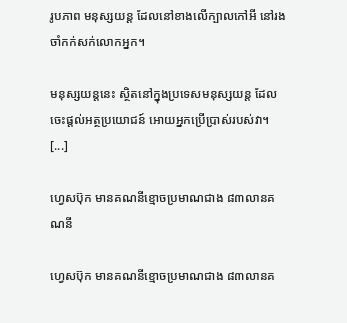រូបភាព មនុស្សយន្ដ ដែលនៅខាងលើក្បាលកៅអី នៅរងចាំកក់សក់លោកអ្នក។

មនុស្សយន្ដនេះ ស្ថិតនៅក្នុងប្រទេសមនុស្សយន្ដ ដែលចេះផ្ដល់អត្ថប្រយោជន៍ អោយអ្នកប្រើប្រាស់របស់វា។ [...]

ហ្វេសប៊ុក មានគណនីខ្មោចប្រមាណជាង ៨៣លានគណនី

ហ្វេសប៊ុក មានគណនីខ្មោចប្រមាណជាង ៨៣លានគ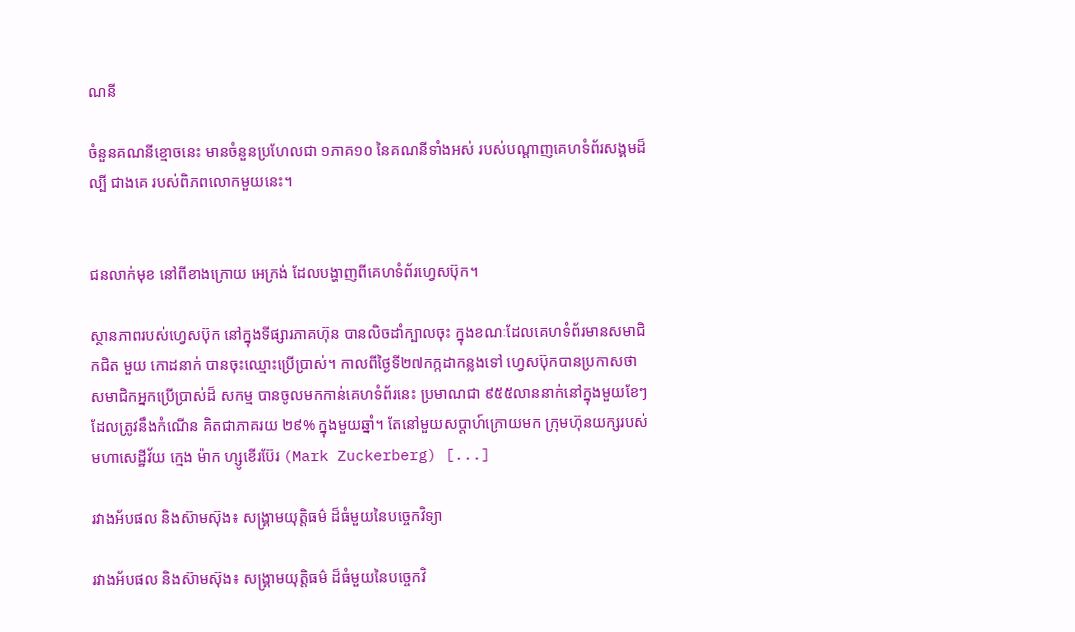ណនី

ចំនួនគណនីខ្មោចនេះ មានចំនួនប្រហែលជា ១ភាគ១០ នៃគណនីទាំងអស់ របស់បណ្ដាញគេហទំព័រសង្គមដ៏ល្បី ជាងគេ របស់ពិភពលោកមួយនេះ។


ជនលាក់មុខ នៅពីខាងក្រោយ អេក្រង់ ដែលបង្ហាញពីគេហទំព័រហ្វេសប៊ុក។

ស្ថានភាពរបស់ហ្វេសប៊ុក នៅក្នុងទីផ្សារភាគហ៊ុន បានលិចដាំក្បាលចុះ ក្នុងខណៈដែលគេហទំព័រមានសមាជិកជិត មួយ កោដនាក់ បានចុះឈ្មោះប្រើប្រាស់។ កាលពីថ្ងៃទី២៧កក្កដាកន្លងទៅ ហ្វេសប៊ុកបានប្រកាសថា សមាជិកអ្នកប្រើប្រាស់ដ៏ សកម្ម បានចូលមកកាន់គេហទំព័រនេះ ប្រមាណជា ៩៥៥លាននាក់នៅក្នុងមួយខែៗ ដែលត្រូវនឹងកំណើន គិតជាភាគរយ ២៩% ក្នុងមួយឆ្នាំ។ តែនៅមួយសប្ដាហ៍ក្រោយមក ក្រុមហ៊ុនយក្សរបស់ មហាសេដ្ឋីវ័យ ក្មេង ម៉ាក ហ្សូខើរប៊ែរ (Mark Zuckerberg) [...]

រវាងអ័បផល និងស៊ាមស៊ុង៖ សង្គ្រាមយុត្តិធម៌ ដ៏ធំមួយនៃបច្ចេកវិទ្យា

រវាងអ័បផល និងស៊ាមស៊ុង៖ សង្គ្រាមយុត្តិធម៌ ដ៏ធំមួយនៃបច្ចេកវិ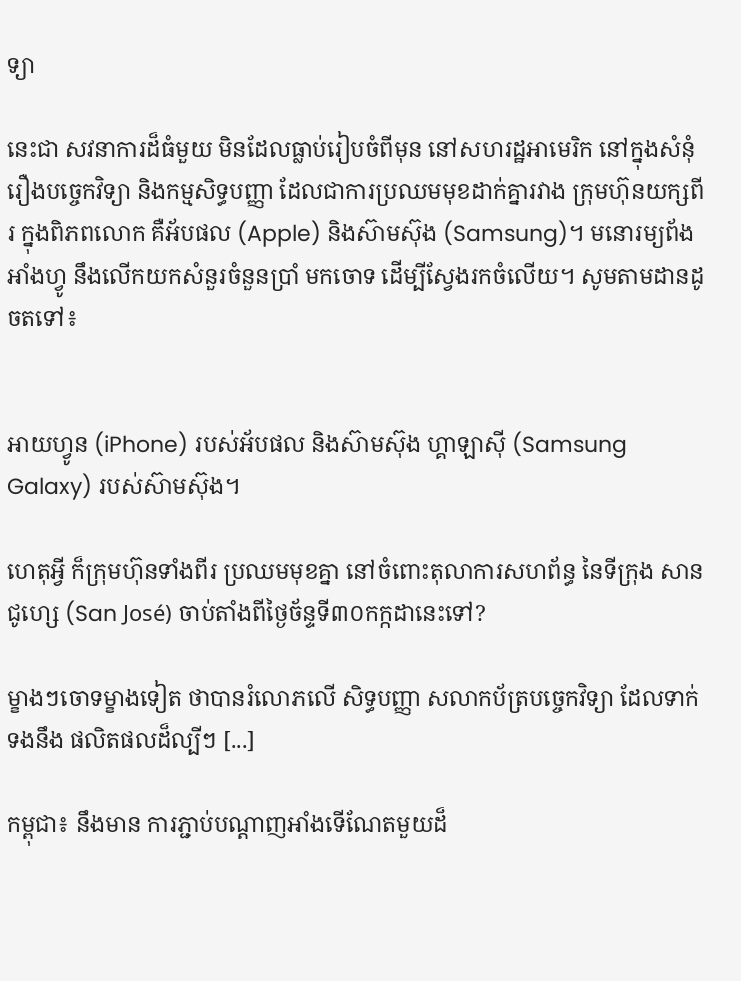ទ្យា

នេះជា សវនាការដ៏ធំមួយ មិនដែលធ្លាប់រៀបចំពីមុន នៅសហរដ្ឋអាមេរិក នៅក្នុងសំនុំរឿងបច្ចេកវិទ្យា និងកម្មសិទ្ធបញ្ញា ដែលជាការប្រឈមមុខដាក់គ្នារវាង ក្រុមហ៊ុនយក្សពីរ ក្នុងពិភពលោក គឺអ័បផល (Apple) និងស៊ាមស៊ុង (Samsung)។ មនោរម្យព័ងអាំងហ្វូ នឹងលើកយកសំនួរចំនួនប្រាំ មកចោទ ដើម្បីស្វែងរកចំលើយ។ សូមតាមដានដូចតទៅ៖


អាយហ្វូន (iPhone) របស់អ័បផល និងស៊ាមស៊ុង ហ្គាឡាស៊ី (Samsung Galaxy) របស់ស៊ាមស៊ុង។

ហេតុអ្វី ក៏ក្រុមហ៊ុនទាំងពីរ ប្រឈមមុខគ្នា នៅចំពោះតុលាការសហព័ន្ធ នៃទីក្រុង សាន ជូហ្សេ (San José) ចាប់តាំងពីថ្ងៃច័ន្ទទី៣០កក្កដានេះទៅ?

ម្ខាងៗចោទម្ខាងទៀត ថាបានរំលោភលើ សិទ្ធបញ្ញា សលាកប័ត្របច្ចេកវិទ្យា ដែលទាក់ទងនឹង ផលិតផលដ៏ល្បីៗ [...]

កម្ពុជា៖ នឹងមាន ការភ្ជាប់បណ្ដាញអាំងទើណែតមួយដ៏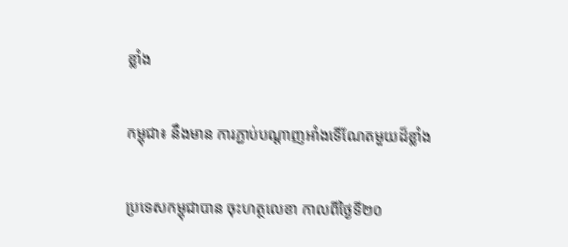ខ្លាំង

កម្ពុជា៖ នឹងមាន ការភ្ជាប់បណ្ដាញអាំងទើណែតមួយដ៏ខ្លាំង

ប្រទេសកម្ពុជាបាន ចុះហត្ថលេខា កាលពីថ្ងៃទី២០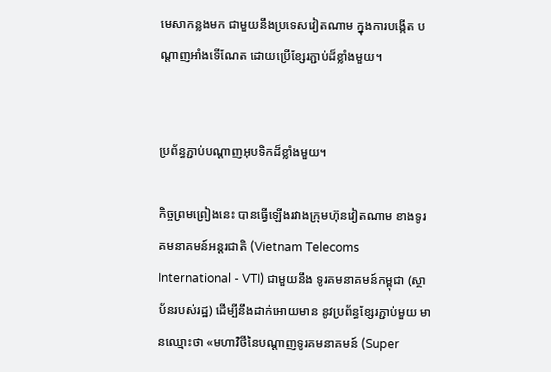មេសាកន្លងមក ជាមួយនឹងប្រទេសវៀតណាម ក្នុងការបង្កើត បណ្ដាញអាំងទើណែត ដោយប្រើខ្សែរភ្ជាប់ដ៏ខ្លាំងមួយ។


ប្រព័ន្ធភ្ជាប់បណ្ដាញអុបទិកដ៏ខ្លាំងមួយ។

កិច្ចព្រមព្រៀងនេះ បានធ្វើឡើងរវាងក្រុមហ៊ុនវៀតណាម ខាងទូរគមនាគមន៍អន្តរជាតិ (Vietnam Telecoms International - VTI) ជាមួយនឹង ទូរគមនាគមន៍កម្ពុជា (ស្ថាប័នរបស់រដ្ឋ) ដើម្បីនឹងដាក់អោយមាន នូវប្រព័ន្ធខ្សែរភ្ជាប់មួយ មានឈ្មោះថា «មហាវិថីនៃបណ្ដាញទូរគមនាគមន៍ (Super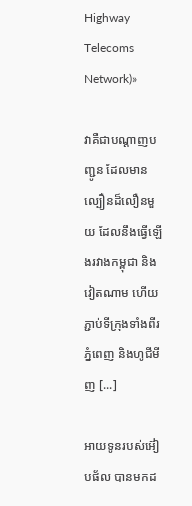Highway Telecoms Network)»

វាគឺជាបណ្ដាញបញ្ជូន ដែលមានល្បឿនដ៏លឿនមួយ ដែលនឹងធ្វើឡើងរវាងកម្ពុជា និងវៀតណាម ហើយភ្ជាប់ទីក្រុងទាំងពីរ ភ្នំពេញ និងហូជីមីញ [...]

អាយទូនរបស់អ៊ៀបផ័ល បានមកដ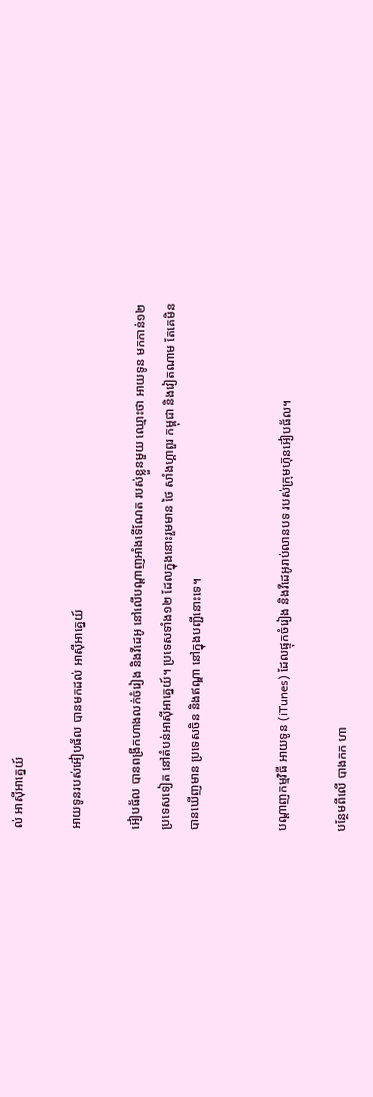ល់ អាស៊ីអាគ្នេយ៍

អាយទូនរបស់អ៊ៀបផ័ល បានមកដល់ អាស៊ីអាគ្នេយ៍

អ៊ៀបផ័ល បានពង្រីកហាងលក់ចំរៀង និងវីដេអូ នៅលើបណ្ដាញអាំងទើណែត របស់ខ្លួនមួយ ឈ្មោះថា អាយទូន មកកាន់១២ប្រទេសទៀត នៅតំបន់អាស៊ីអាគ្នេយ៍។ ប្រទេសទាំង១២ ដែលក្នុងនោះរួមមាន ថៃ សាំងហ្គាពួរ កម្ពុជា និងវៀតណាម តែគេមិនបានឃើញមាន ប្រទេសចិន និងឥណ្ឌា នៅក្នុងបញ្ជីនោះទេ។


បណ្ដាញកម្មវិធី អាយទូន (iTunes) ដែលផ្ទុកចំរៀង និងវីដេអូរាប់លានបទ របស់ក្រុមហ៊ុនអ៊ៀបផ័ល។

បន្ថែមពីលើ បាងកក ហា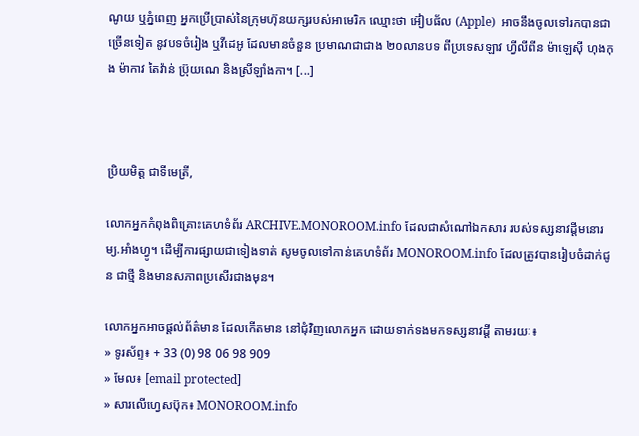ណូយ ឬភ្នំពេញ អ្នកប្រើប្រាស់នៃក្រុមហ៊ុនយក្សរបស់អាមេរិក ឈ្មោះថា អ៊ៀបផ័ល (Apple)  អាចនឹងចូលទៅរកបានជាច្រើនទៀត នូវបទចំរៀង ឬវីដេអូ ដែលមានចំនួន ប្រមាណជាជាង ២០លានបទ ពីប្រទេសឡាវ ហ្វីលីពីន ម៉ាឡេស៊ី ហុងកុង ម៉ាកាវ តៃវ៉ាន់ ប្រ៊ុយណេ និងស្រីឡាំងកា។ [...]



ប្រិយមិត្ត ជាទីមេត្រី,

លោកអ្នកកំពុងពិគ្រោះគេហទំព័រ ARCHIVE.MONOROOM.info ដែលជាសំណៅឯកសារ របស់ទស្សនាវដ្ដីមនោរម្យ.អាំងហ្វូ។ ដើម្បីការផ្សាយជាទៀងទាត់ សូមចូលទៅកាន់គេហទំព័រ MONOROOM.info ដែលត្រូវបានរៀបចំដាក់ជូន ជាថ្មី និងមានសភាពប្រសើរជាងមុន។

លោកអ្នកអាចផ្ដល់ព័ត៌មាន ដែលកើតមាន នៅជុំវិញលោកអ្នក ដោយទាក់ទងមកទស្សនាវដ្ដី តាមរយៈ៖
» ទូរស័ព្ទ៖ + 33 (0) 98 06 98 909
» មែល៖ [email protected]
» សារលើហ្វេសប៊ុក៖ MONOROOM.info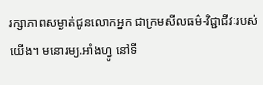រក្សាភាពសម្ងាត់ជូនលោកអ្នក ជាក្រមសីលធម៌-វិជ្ជាជីវៈរបស់យើង។ មនោរម្យ.អាំងហ្វូ នៅទី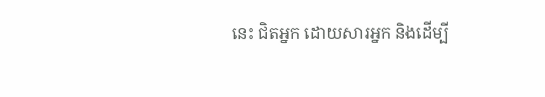នេះ ជិតអ្នក ដោយសារអ្នក និងដើម្បី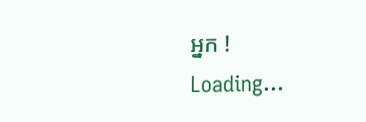អ្នក !
Loading...